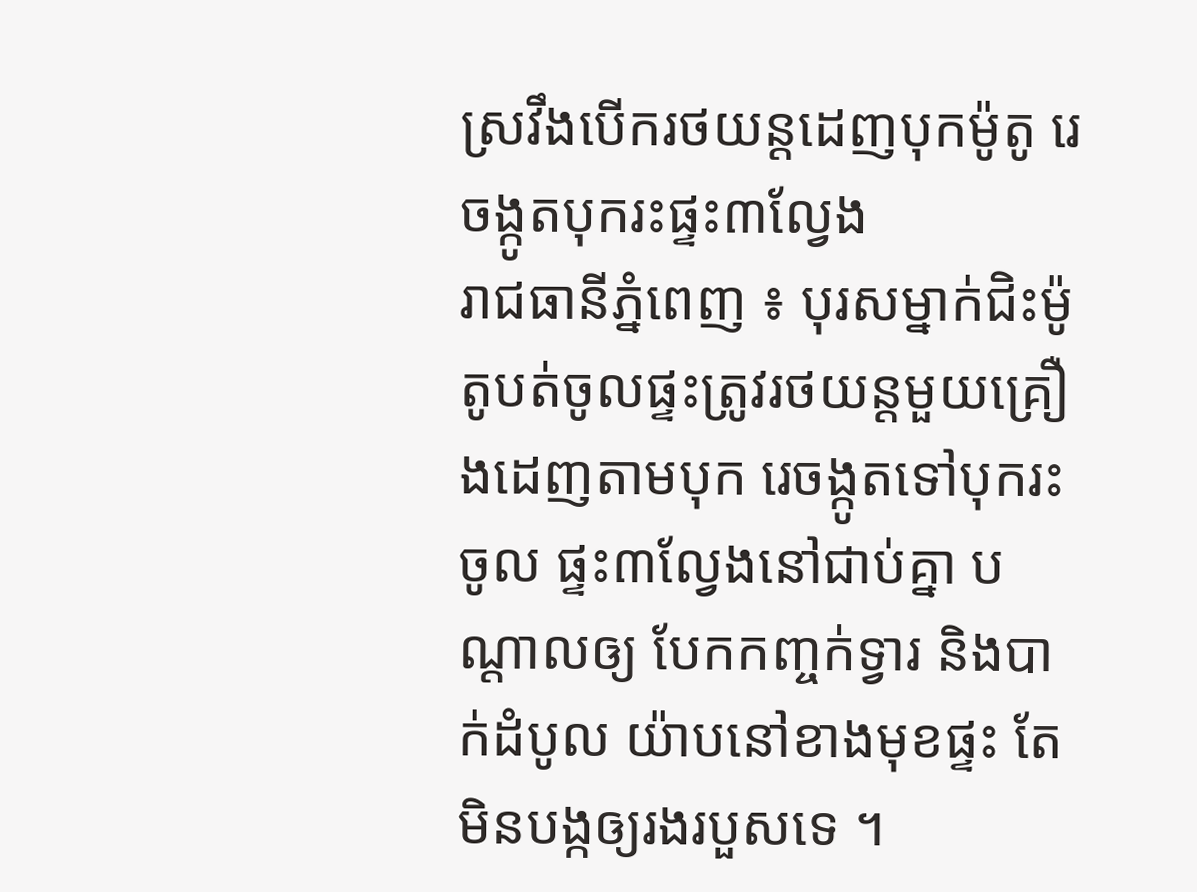ស្រវឹងបើករថយន្តដេញបុកម៉ូតូ រេចង្កូតបុករះផ្ទះ៣ល្វែង
រាជធានីភ្នំពេញ ៖ បុរសម្នាក់ជិះម៉ូតូបត់ចូលផ្ទះត្រូវរថយន្តមួយគ្រឿងដេញតាមបុក រេចង្កូតទៅបុករះចូល ផ្ទះ៣ល្វែងនៅជាប់គ្នា បណ្តាលឲ្យ បែកកញ្ចក់ទ្វារ និងបាក់ដំបូល យ៉ាបនៅខាងមុខផ្ទះ តែមិនបង្កឲ្យរងរបួសទេ ។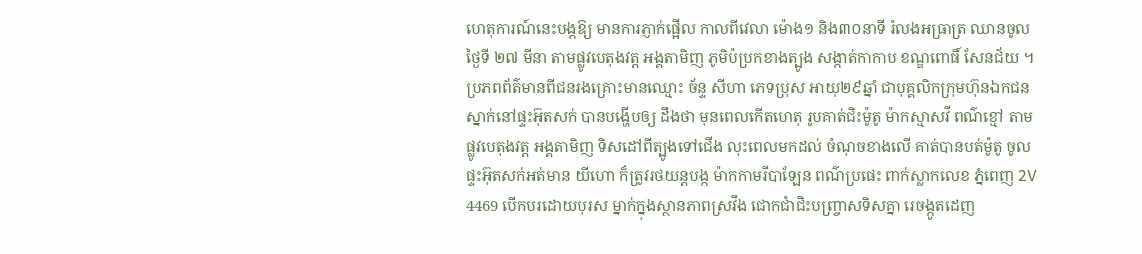ហេតុការណ៍នេះបង្កឱ្យ មានការភ្ញាក់ផ្អើល កាលពីវេលា ម៉ោង១ និង៣០នាទី រំលងអធ្រាត្រ ឈានចូលថ្ងៃទី ២៧ មីនា តាមផ្លូវបេតុងវត្ត អង្គតាមិញ ភូមិប៉ប្រកខាងត្បូង សង្កាត់កាកាប ខណ្ឌពោធិ៍ សែនជ័យ ។
ប្រភពព័ត៌មានពីជនរងគ្រោះមានឈ្មោះ ច័ន្ទ សីហា ភេទប្រុស អាយុ២៩ឆ្នាំ ជាបុគ្គលិកក្រុមហ៊ុនឯកជន ស្នាក់នៅផ្ទះអ៊ុតសក់ បានបង្ហើបឲ្យ ដឹងថា មុនពេលកើតហេតុ រូបគាត់ជិះម៉ូតូ ម៉ាកស្មាសវី ពណ៌ខ្មៅ តាមផ្លូវបេតុងវត្ត អង្គតាមិញ ទិសដៅពីត្បូងទៅជើង លុះពេលមកដល់ ចំណុចខាងលើ គាត់បានបត់ម៉ូតូ ចូលផ្ទះអ៊ុតសក់អត់មាន យីហោ ក៏ត្រូវរថយន្តបង្ក ម៉ាកកាមរីបាឡែន ពណ៌ប្រផេះ ពាក់ស្លាកលេខ ភ្នំពេញ 2V 4469 បើកបរដោយបុរស ម្នាក់ក្នុងស្ថានភាពស្រវឹង ជោកជាំជិះបញ្ច្រាសទិសគ្នា រេចង្កូតដេញ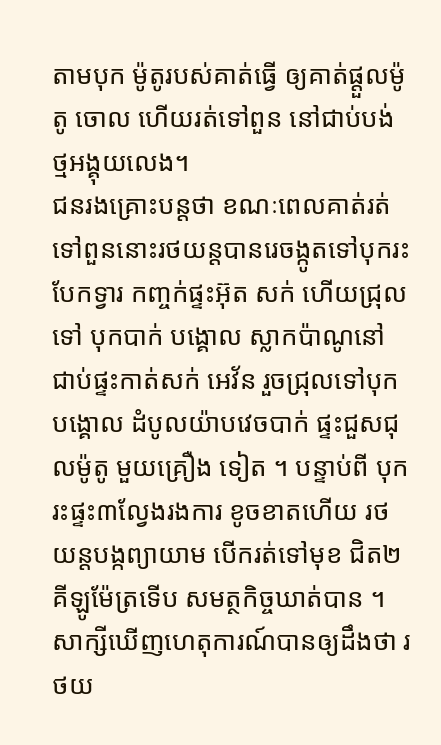តាមបុក ម៉ូតូរបស់គាត់ធ្វើ ឲ្យគាត់ផ្តួលម៉ូតូ ចោល ហើយរត់ទៅពួន នៅជាប់បង់ ថ្មអង្គុយលេង។
ជនរងគ្រោះបន្តថា ខណៈពេលគាត់រត់ទៅពួននោះរថយន្តបានរេចង្កូតទៅបុករះបែកទ្វារ កញ្ចក់ផ្ទះអ៊ុត សក់ ហើយជ្រុលទៅ បុកបាក់ បង្គោល ស្លាកប៉ាណូនៅ ជាប់ផ្ទះកាត់សក់ អេវ័ន រួចជ្រុលទៅបុកបង្គោល ដំបូលយ៉ាបវេចបាក់ ផ្ទះជួសជុលម៉ូតូ មួយគ្រឿង ទៀត ។ បន្ទាប់ពី បុករះផ្ទះ៣ល្វែងរងការ ខូចខាតហើយ រថយន្តបង្កព្យាយាម បើករត់ទៅមុខ ជិត២គីឡូម៉ែត្រទើប សមត្ថកិច្ចឃាត់បាន ។
សាក្សីឃើញហេតុការណ៍បានឲ្យដឹងថា រថយ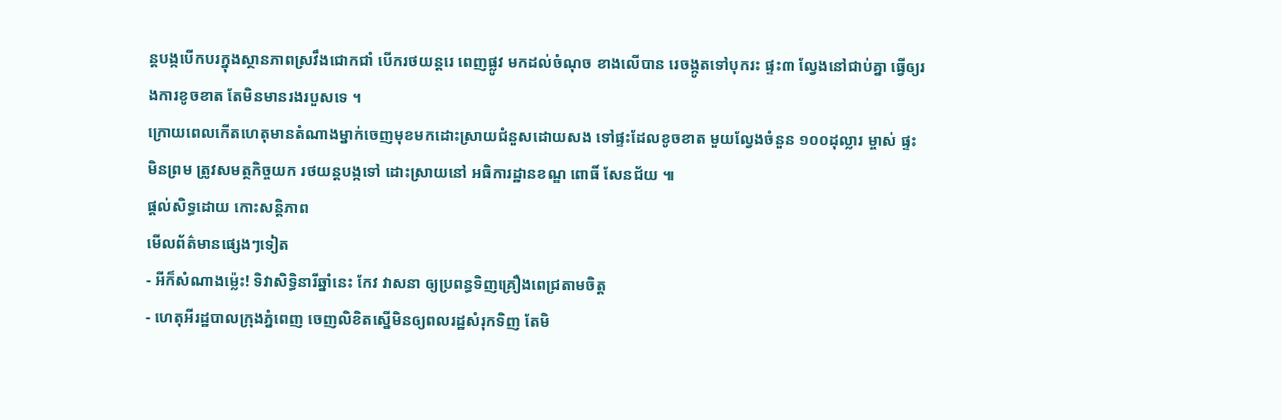ន្តបង្កបើកបរក្នុងស្ថានភាពស្រវឹងជោកជាំ បើករថយន្តរេ ពេញផ្លូវ មកដល់ចំណុច ខាងលើបាន រេចង្កូតទៅបុករះ ផ្ទះ៣ ល្វែងនៅជាប់គ្នា ធ្វើឲ្យរងការខូចខាត តែមិនមានរងរបួសទេ ។
ក្រោយពេលកើតហេតុមានតំណាងម្នាក់ចេញមុខមកដោះស្រាយជំនួសដោយសង ទៅផ្ទះដែលខូចខាត មួយល្វែងចំនួន ១០០ដុល្លារ ម្ចាស់ ផ្ទះមិនព្រម ត្រូវសមត្ថកិច្ចយក រថយន្តបង្កទៅ ដោះស្រាយនៅ អធិការដ្ឋានខណ្ឌ ពោធិ៍ សែនជ័យ ៕
ផ្តល់សិទ្ធដោយ កោះសន្តិភាព
មើលព័ត៌មានផ្សេងៗទៀត
- អីក៏សំណាងម្ល៉េះ! ទិវាសិទ្ធិនារីឆ្នាំនេះ កែវ វាសនា ឲ្យប្រពន្ធទិញគ្រឿងពេជ្រតាមចិត្ត
- ហេតុអីរដ្ឋបាលក្រុងភ្នំពេញ ចេញលិខិតស្នើមិនឲ្យពលរដ្ឋសំរុកទិញ តែមិ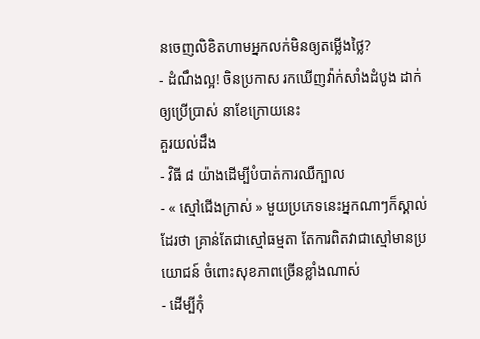នចេញលិខិតហាមអ្នកលក់មិនឲ្យតម្លើងថ្លៃ?
- ដំណឹងល្អ! ចិនប្រកាស រកឃើញវ៉ាក់សាំងដំបូង ដាក់ឲ្យប្រើប្រាស់ នាខែក្រោយនេះ
គួរយល់ដឹង
- វិធី ៨ យ៉ាងដើម្បីបំបាត់ការឈឺក្បាល
- « ស្មៅជើងក្រាស់ » មួយប្រភេទនេះអ្នកណាៗក៏ស្គាល់ដែរថា គ្រាន់តែជាស្មៅធម្មតា តែការពិតវាជាស្មៅមានប្រយោជន៍ ចំពោះសុខភាពច្រើនខ្លាំងណាស់
- ដើម្បីកុំ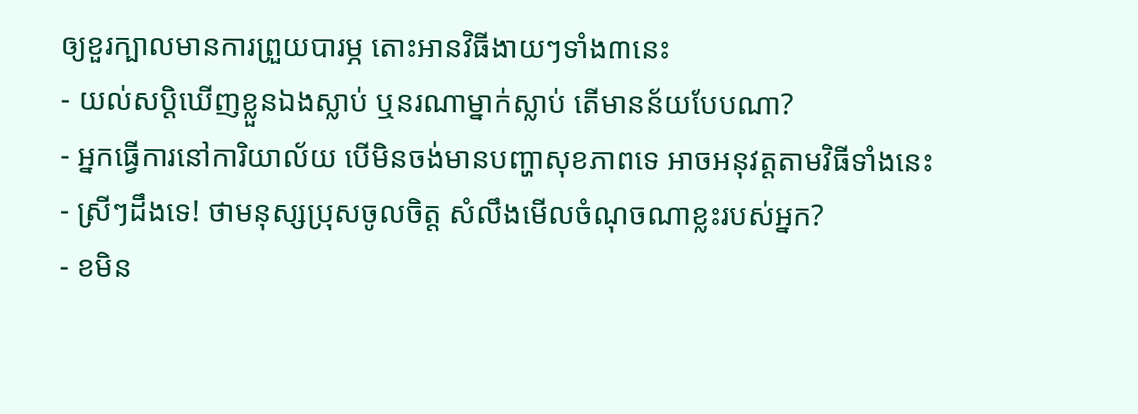ឲ្យខួរក្បាលមានការព្រួយបារម្ភ តោះអានវិធីងាយៗទាំង៣នេះ
- យល់សប្តិឃើញខ្លួនឯងស្លាប់ ឬនរណាម្នាក់ស្លាប់ តើមានន័យបែបណា?
- អ្នកធ្វើការនៅការិយាល័យ បើមិនចង់មានបញ្ហាសុខភាពទេ អាចអនុវត្តតាមវិធីទាំងនេះ
- ស្រីៗដឹងទេ! ថាមនុស្សប្រុសចូលចិត្ត សំលឹងមើលចំណុចណាខ្លះរបស់អ្នក?
- ខមិន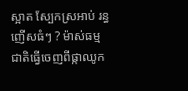ស្អាត ស្បែកស្រអាប់ រន្ធញើសធំៗ ? ម៉ាស់ធម្មជាតិធ្វើចេញពីផ្កាឈូក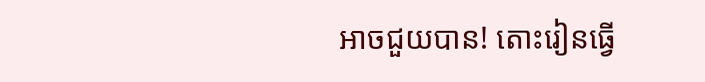អាចជួយបាន! តោះរៀនធ្វើ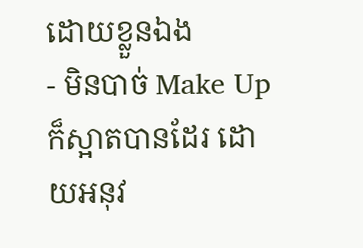ដោយខ្លួនឯង
- មិនបាច់ Make Up ក៏ស្អាតបានដែរ ដោយអនុវ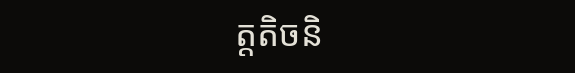ត្តតិចនិ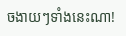ចងាយៗទាំងនេះណា!